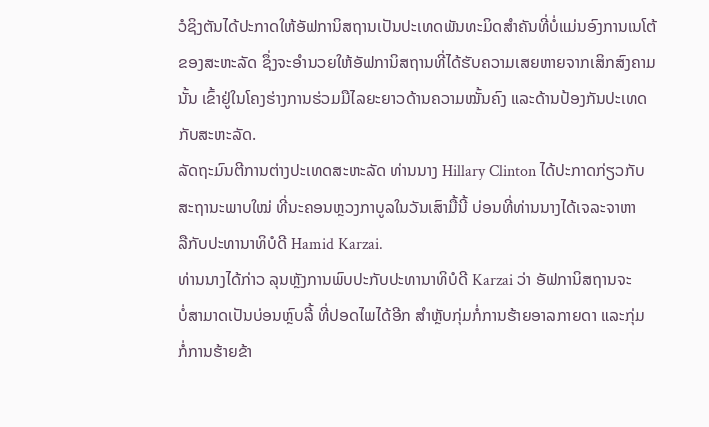ວໍຊິງຕັນໄດ້ປະກາດໃຫ້ອັຟການິສຖານເປັນປະເທດພັນທະມິດສຳຄັນທີ່ບໍ່ແມ່ນອົງການເນໂຕ້
ຂອງສະຫະລັດ ຊຶ່ງຈະອຳນວຍໃຫ້ອັຟການິສຖານທີ່ໄດ້ຮັບຄວາມເສຍຫາຍຈາກເສິກສົງຄາມ
ນັ້ນ ເຂົ້າຢູ່ໃນໂຄງຮ່າງການຮ່ວມມືໄລຍະຍາວດ້ານຄວາມໝັ້ນຄົງ ແລະດ້ານປ້ອງກັນປະເທດ
ກັບສະຫະລັດ.
ລັດຖະມົນຕີການຕ່າງປະເທດສະຫະລັດ ທ່ານນາງ Hillary Clinton ໄດ້ປະກາດກ່ຽວກັບ
ສະຖານະພາບໃໝ່ ທີ່ນະຄອນຫຼວງກາບູລໃນວັນເສົາມື້ນີ້ ບ່ອນທີ່ທ່ານນາງໄດ້ເຈລະຈາຫາ
ລືກັບປະທານາທິບໍດີ Hamid Karzai.
ທ່ານນາງໄດ້ກ່າວ ລຸນຫຼັງການພົບປະກັບປະທານາທິບໍດີ Karzai ວ່າ ອັຟການິສຖານຈະ
ບໍ່ສາມາດເປັນບ່ອນຫຼົບລີ້ ທີ່ປອດໄພໄດ້ອີກ ສຳຫຼັບກຸ່ມກໍ່ການຮ້າຍອາລກາຍດາ ແລະກຸ່ມ
ກໍ່ການຮ້າຍຂ້າ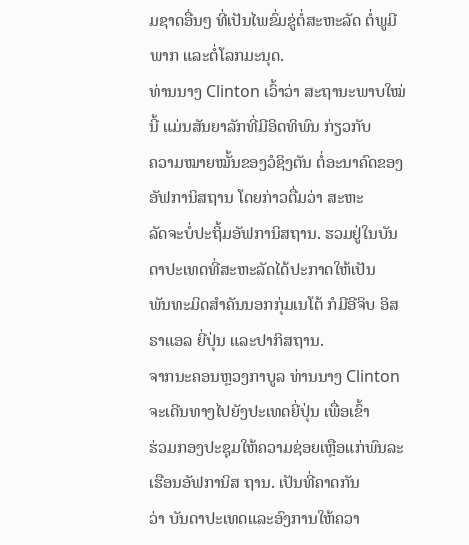ມຊາດອື່ນໆ ທີ່ເປັນໄພຂົ່ມຂູ່ຕໍ່ສະຫະລັດ ຕໍ່ພູມີພາກ ແລະຕໍ່ໂລກມະນຸດ.
ທ່ານນາງ Clinton ເວົ້າວ່າ ສະຖານະພາບໃໝ່ນີ້ ແມ່ນສັນຍາລັກທີ່ມີອິດທິພົນ ກ່ຽວກັບ
ຄວາມໝາຍໝັ້ນຂອງວໍຊິງຕັນ ຕໍ່ອະນາຄົດຂອງອັຟການິສຖານ ໂດຍກ່າວຕື່ມວ່າ ສະຫະ
ລັດຈະບໍ່ປະຖິ້ມອັຟການິສຖານ. ຮວມຢູ່ໃນບັນດາປະເທດທີ່ສະຫະລັດໄດ້ປະກາດໃຫ້ເປັນ
ພັນທະມິດສຳຄັນນອກກຸ່ມເນໂຕ້ ກໍມີອີຈິບ ອິສຣາແອລ ຍີ່ປຸ່ນ ແລະປາກິສຖານ.
ຈາກນະຄອນຫຼວງກາບູລ ທ່ານນາງ Clinton ຈະເດີນທາງໄປຍັງປະເທດຍີ່ປຸ່ນ ເພື່ອເຂົ້າ
ຮ່ວມກອງປະຊຸມໃຫ້ຄວາມຊ່ອຍເຫຼືອແກ່ພົນລະເຮືອນອັຟການິສ ຖານ. ເປັນທີ່ຄາດກັນ
ວ່າ ບັນດາປະເທດແລະອົງການໃຫ້ຄວາ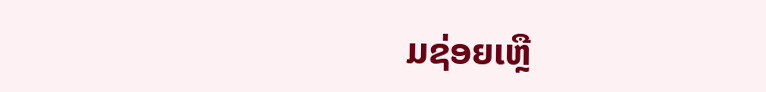ມຊ່ອຍເຫຼື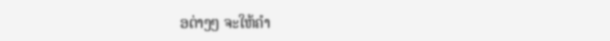ອຕ່າງໆ ຈະໃຫ້ຄຳ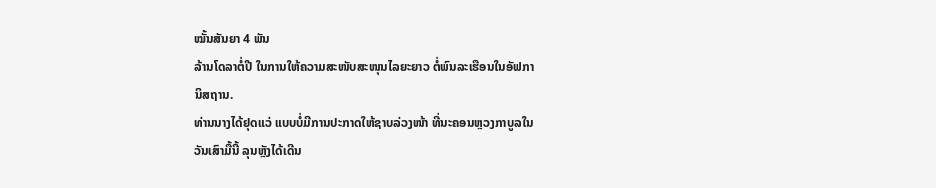ໝັ້ນສັນຍາ 4 ພັນ
ລ້ານໂດລາຕໍ່ປີ ໃນການໃຫ້ຄວາມສະໜັບສະໜຸນໄລຍະຍາວ ຕໍ່ພົນລະເຮືອນໃນອັຟກາ
ນິສຖານ.
ທ່ານນາງໄດ້ຢຸດແວ່ ແບບບໍ່ມີການປະກາດໃຫ້ຊາບລ່ວງໜ້າ ທີ່ນະຄອນຫຼວງກາບູລໃນ
ວັນເສົາມື້ນີ້ ລຸນຫຼັງໄດ້ເດີນ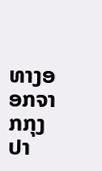ທາງອອກຈາກກຸງປາ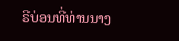ຣີບ່ອນທີ່ທ່ານນາງ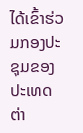ໄດ້ເຂົ້າຮ່ວມກອງປະ
ຊຸມຂອງປະເທດຕ່າ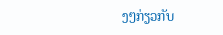ງໆກ່ຽວກັບ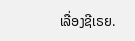ເລື່ອງຊີເຣຍ.